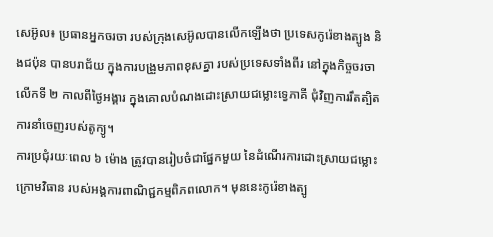សេអ៊ូល៖ ប្រធានអ្នកចរចា របស់ក្រុងសេអ៊ូលបានលើកឡើងថា ប្រទេសកូរ៉េខាងត្បូង និងជប៉ុន បានបរាជ័យ ក្នុងការបង្រួមភាពខុសគ្នា របស់ប្រទេសទាំងពីរ នៅក្នុងកិច្ចចរចាលើកទី ២ កាលពីថ្ងៃអង្គារ ក្នុងគោលបំណងដោះស្រាយជម្លោះទ្វេភាគី ជុំវិញការរឹតត្បិតការនាំចេញរបស់តូក្យូ។
ការប្រជុំរយៈពេល ៦ ម៉ោង ត្រូវបានរៀបចំជាផ្នែកមួយ នៃដំណើរការដោះស្រាយជម្លោះ ក្រោមវិធាន របស់អង្គការពាណិជ្ជកម្មពិភពលោក។ មុននេះកូរ៉េខាងត្បូ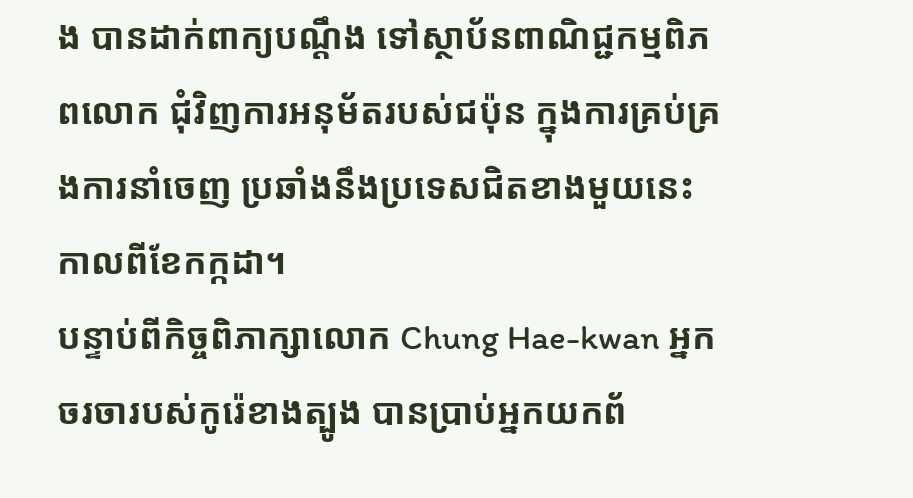ង បានដាក់ពាក្យបណ្តឹង ទៅស្ថាប័នពាណិជ្ជកម្មពិភពលោក ជុំវិញការអនុម័តរបស់ជប៉ុន ក្នុងការគ្រប់គ្រងការនាំចេញ ប្រឆាំងនឹងប្រទេសជិតខាងមួយនេះ កាលពីខែកក្កដា។
បន្ទាប់ពីកិច្ចពិភាក្សាលោក Chung Hae-kwan អ្នកចរចារបស់កូរ៉េខាងត្បូង បានប្រាប់អ្នកយកព័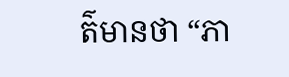ត៌មានថា “ភា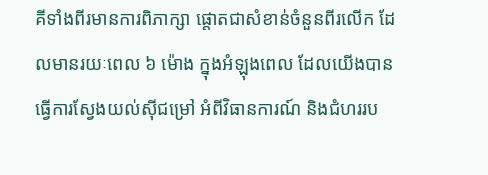គីទាំងពីរមានការពិភាក្សា ផ្តោតជាសំខាន់ចំនួនពីរលើក ដែលមានរយៈពេល ៦ ម៉ោង ក្នុងអំឡុងពេល ដែលយើងបានធ្វើការស្វែងយល់ស៊ីជម្រៅ អំពីវិធានការណ៍ និងជំហររប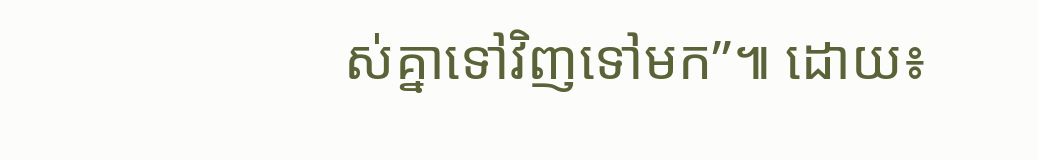ស់គ្នាទៅវិញទៅមក”៕ ដោយ៖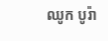ឈូក បូរ៉ា